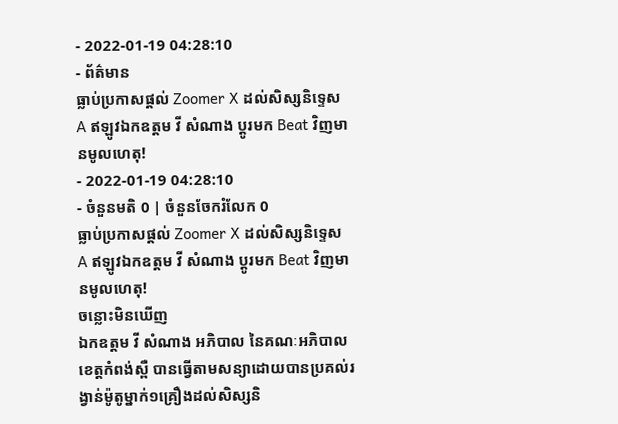- 2022-01-19 04:28:10
- ព័ត៌មាន
ធ្លាប់ប្រកាសផ្ដល់ Zoomer X ដល់សិស្សនិទ្ទេស A ឥឡូវឯកឧត្តម វី សំណាង ប្ដូរមក Beat វិញមានមូលហេតុ!
- 2022-01-19 04:28:10
- ចំនួនមតិ 0 | ចំនួនចែករំលែក 0
ធ្លាប់ប្រកាសផ្ដល់ Zoomer X ដល់សិស្សនិទ្ទេស A ឥឡូវឯកឧត្តម វី សំណាង ប្ដូរមក Beat វិញមានមូលហេតុ!
ចន្លោះមិនឃើញ
ឯកឧត្តម វី សំណាង អភិបាល នៃគណៈអភិបាលខេត្តកំពង់ស្ពឺ បានធ្វើតាមសន្យាដោយបានប្រគល់រង្វាន់ម៉ូតូម្នាក់១គ្រឿងដល់សិស្សនិ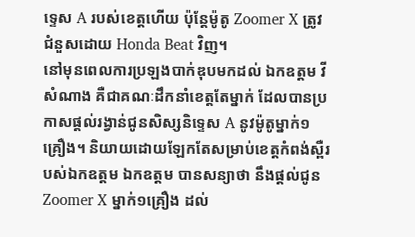ទ្ទេស A របស់ខេត្តហើយ ប៉ុន្តែម៉ូតូ Zoomer X ត្រូវជំនួសដោយ Honda Beat វិញ។
នៅមុនពេលការប្រឡងបាក់ឌុបមកដល់ ឯកឧត្តម វី សំណាង គឺជាគណៈដឹកនាំខេត្តតែម្នាក់ ដែលបានប្រកាសផ្ដល់រង្វាន់ជូនសិស្សនិទ្ទេស A នូវម៉ូតូម្នាក់១គ្រឿង។ និយាយដោយឡែកតែសម្រាប់ខេត្តកំពង់ស្ពឺរបស់ឯកឧត្តម ឯកឧត្តម បានសន្យាថា នឹងផ្ដល់ជូន Zoomer X ម្នាក់១គ្រឿង ដល់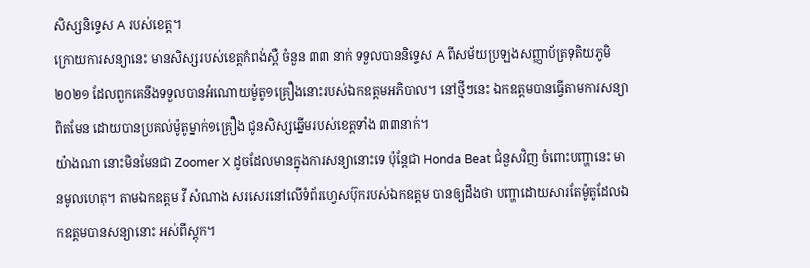សិស្សនិទ្ទេស A របស់ខេត្ត។
ក្រោយការសន្យានេះ មានសិស្សរបស់ខេត្តកំពង់ស្ពឺ ចំនួន ៣៣ នាក់ ទទួលបាននិទ្ទេស A ពីសម័យប្រឡងសញ្ញាប័ត្រទុតិយភូមិ ២០២១ ដែលពួកគេនឹងទទួលបានអំណោយម៉ូតូ១គ្រឿងនោះរបស់ឯកឧត្តមអភិបាល។ នៅថ្មីៗនេះ ឯកឧត្តមបានធ្វើតាមការសន្យាពិតមែន ដោយបានប្រគល់ម៉ូតូម្នាក់១គ្រឿង ជូនសិស្សឆ្នើមរបស់ខេត្តទាំង ៣៣នាក់។
យ៉ាងណា នោះមិនមែនជា Zoomer X ដូចដែលមានក្នុងការសន្យានោះទេ ប៉ុន្តែជា Honda Beat ជំនួសវិញ ចំពោះបញ្ហានេះ មានមូលហេតុ។ តាមឯកឧត្តម វី សំណាង សរសេរនៅលើទំព័រហ្វេសប៊ុករបស់ឯកឧត្តម បានឲ្យដឹងថា បញ្ហាដោយសារតែម៉ូតូដែលឯកឧត្តមបានសន្យានោះ អស់ពីស្តុក។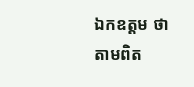ឯកឧត្តម ថា តាមពិត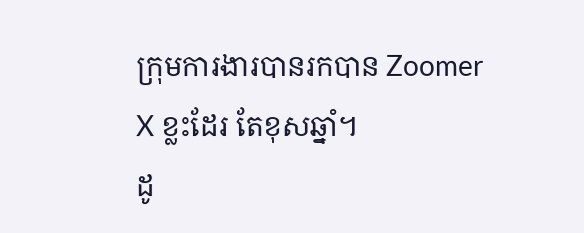ក្រុមការងារបានរកបាន Zoomer X ខ្លះដែរ តែខុសឆ្នាំ។
ដូ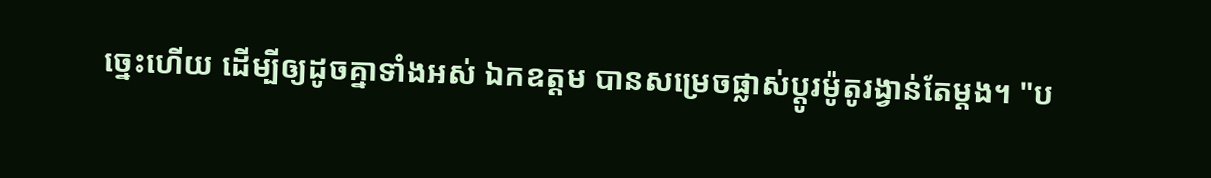ច្នេះហើយ ដើម្បីឲ្យដូចគ្នាទាំងអស់ ឯកឧត្តម បានសម្រេចផ្លាស់ប្ដូរម៉ូតូរង្វាន់តែម្ដង។ "ប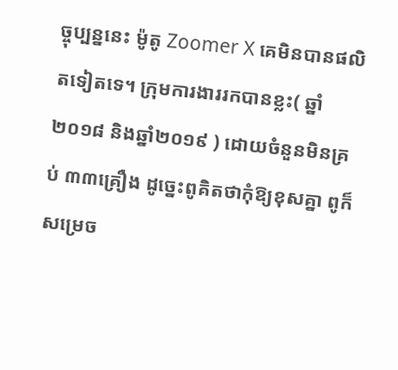ច្ចុប្បន្ននេះ ម៉ូតូ Zoomer X គេមិនបានផលិតទៀតទេ។ ក្រុមការងាររកបានខ្លះ( ឆ្នាំ២០១៨ និងឆ្នាំ២០១៩ ) ដោយចំនួនមិនគ្រប់ ៣៣គ្រឿង ដូច្នេះពូគិតថាកុំឱ្យខុសគ្នា ពូក៏សម្រេច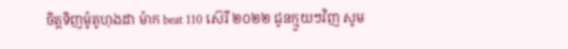ចិត្តទិញម៉ូតូហុងដា ម៉ាក beat 110 ស៊េរី ២០២២ ជូនក្មួយៗវិញ សូម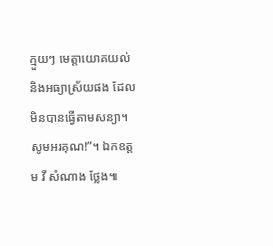ក្មួយៗ មេត្តាយោគយល់ និងអធ្យាស្រ័យផង ដែលមិនបានធ្វើតាមសន្យា។ សូមអរគុណ!”។ ឯកឧត្តម វី សំណាង ថ្លែង៕